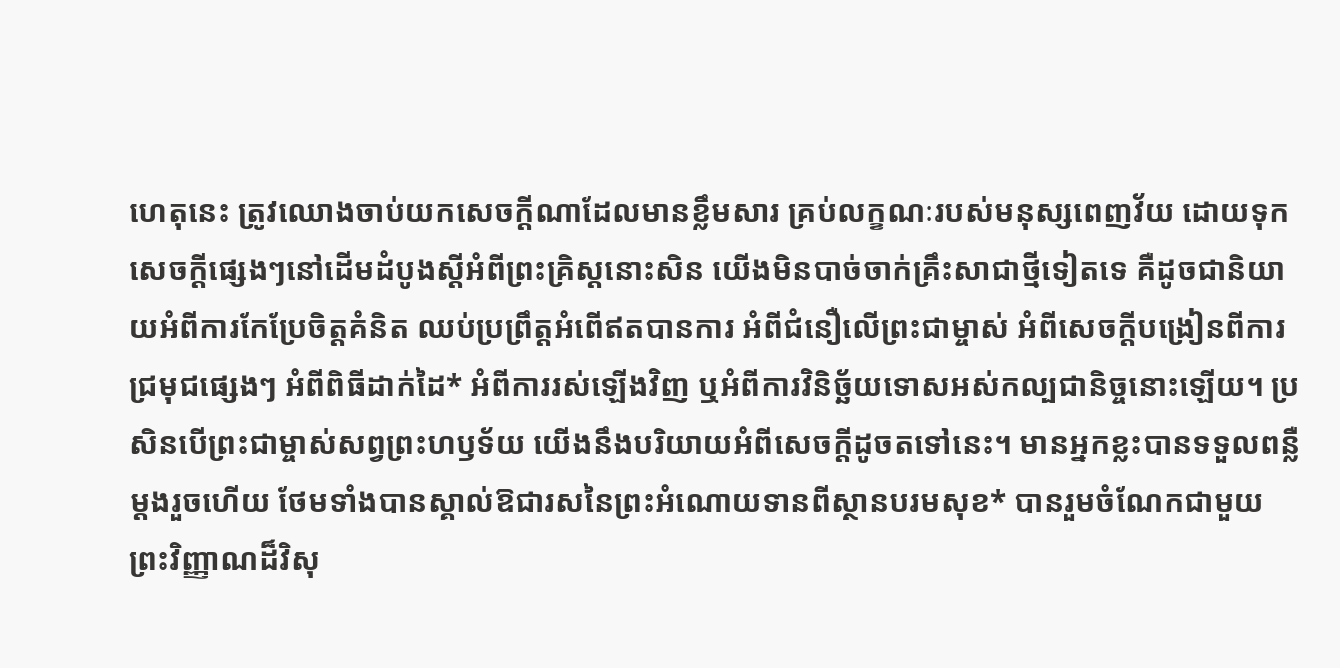ហេតុនេះ ត្រូវឈោងចាប់យកសេចក្ដីណាដែលមានខ្លឹមសារ គ្រប់លក្ខណៈរបស់មនុស្សពេញវ័យ ដោយទុកសេចក្ដីផ្សេងៗនៅដើមដំបូងស្ដីអំពីព្រះគ្រិស្តនោះសិន យើងមិនបាច់ចាក់គ្រឹះសាជាថ្មីទៀតទេ គឺដូចជានិយាយអំពីការកែប្រែចិត្តគំនិត ឈប់ប្រព្រឹត្តអំពើឥតបានការ អំពីជំនឿលើព្រះជាម្ចាស់ អំពីសេចក្ដីបង្រៀនពីការជ្រមុជផ្សេងៗ អំពីពិធីដាក់ដៃ* អំពីការរស់ឡើងវិញ ឬអំពីការវិនិច្ឆ័យទោសអស់កល្បជានិច្ចនោះឡើយ។ ប្រសិនបើព្រះជាម្ចាស់សព្វព្រះហឫទ័យ យើងនឹងបរិយាយអំពីសេចក្ដីដូចតទៅនេះ។ មានអ្នកខ្លះបានទទួលពន្លឺម្ដងរួចហើយ ថែមទាំងបានស្គាល់ឱជារសនៃព្រះអំណោយទានពីស្ថានបរមសុខ* បានរួមចំណែកជាមួយព្រះវិញ្ញាណដ៏វិសុ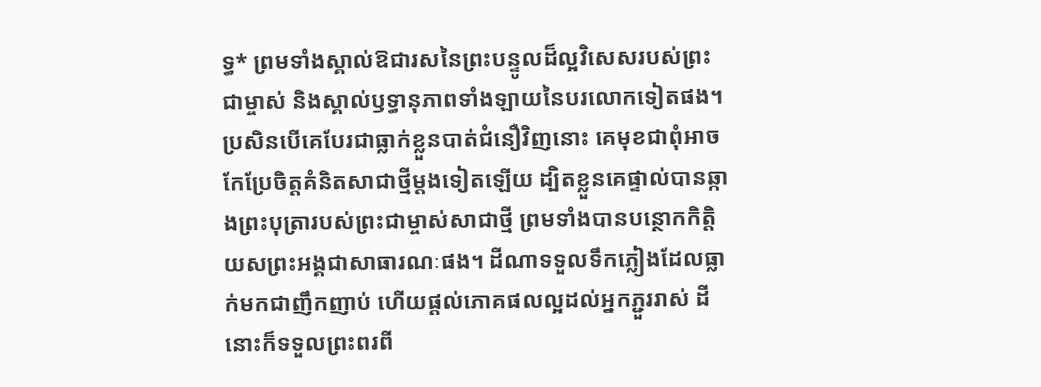ទ្ធ* ព្រមទាំងស្គាល់ឱជារសនៃព្រះបន្ទូលដ៏ល្អវិសេសរបស់ព្រះជាម្ចាស់ និងស្គាល់ឫទ្ធានុភាពទាំងឡាយនៃបរលោកទៀតផង។ ប្រសិនបើគេបែរជាធ្លាក់ខ្លួនបាត់ជំនឿវិញនោះ គេមុខជាពុំអាចកែប្រែចិត្តគំនិតសាជាថ្មីម្ដងទៀតឡើយ ដ្បិតខ្លួនគេផ្ទាល់បានឆ្កាងព្រះបុត្រារបស់ព្រះជាម្ចាស់សាជាថ្មី ព្រមទាំងបានបន្ថោកកិត្តិយសព្រះអង្គជាសាធារណៈផង។ ដីណាទទួលទឹកភ្លៀងដែលធ្លាក់មកជាញឹកញាប់ ហើយផ្ដល់ភោគផលល្អដល់អ្នកភ្ជួររាស់ ដីនោះក៏ទទួលព្រះពរពី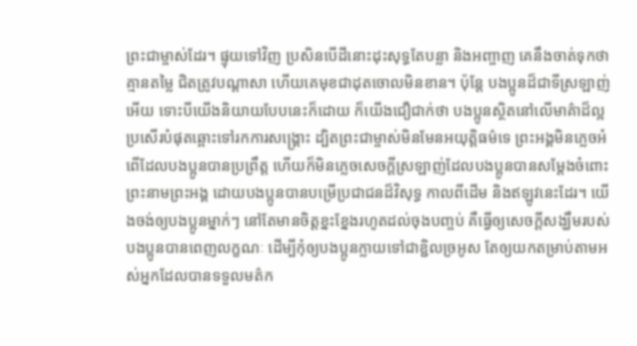ព្រះជាម្ចាស់ដែរ។ ផ្ទុយទៅវិញ ប្រសិនបើដីនោះដុះសុទ្ធតែបន្លា និងអញ្ចាញ គេនឹងចាត់ទុកថាគ្មានតម្លៃ ជិតត្រូវបណ្ដាសា ហើយគេមុខជាដុតចោលមិនខាន។ ប៉ុន្តែ បងប្អូនដ៏ជាទីស្រឡាញ់អើយ ទោះបីយើងនិយាយបែបនេះក៏ដោយ ក៏យើងជឿជាក់ថា បងប្អូនស្ថិតនៅលើមាគ៌ាដ៏ល្អប្រសើរបំផុតឆ្ពោះទៅរកការសង្គ្រោះ ដ្បិតព្រះជាម្ចាស់មិនមែនអយុត្ដិធម៌ទេ ព្រះអង្គមិនភ្លេចអំពើដែលបងប្អូនបានប្រព្រឹត្ត ហើយក៏មិនភ្លេចសេចក្ដីស្រឡាញ់ដែលបងប្អូនបានសម្តែងចំពោះព្រះនាមព្រះអង្គ ដោយបងប្អូនបានបម្រើប្រជាជនដ៏វិសុទ្ធ កាលពីដើម និងឥឡូវនេះដែរ។ យើងចង់ឲ្យបងប្អូនម្នាក់ៗ នៅតែមានចិត្តខ្នះខ្នែងរហូតដល់ចុងបញ្ចប់ គឺធ្វើឲ្យសេចក្ដីសង្ឃឹមរបស់បងប្អូនបានពេញលក្ខណៈ ដើម្បីកុំឲ្យបងប្អូនក្លាយទៅជាខ្ជិលច្រអូស តែឲ្យយកតម្រាប់តាមអស់អ្នកដែលបានទទួលមត៌ក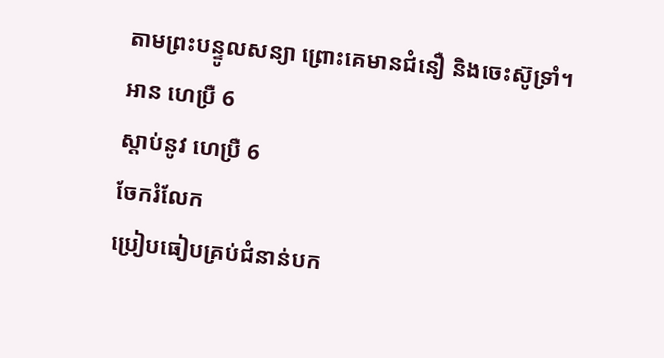តាមព្រះបន្ទូលសន្យា ព្រោះគេមានជំនឿ និងចេះស៊ូទ្រាំ។
អាន ហេប្រឺ 6
ស្ដាប់នូវ ហេប្រឺ 6
ចែករំលែក
ប្រៀបធៀបគ្រប់ជំនាន់បក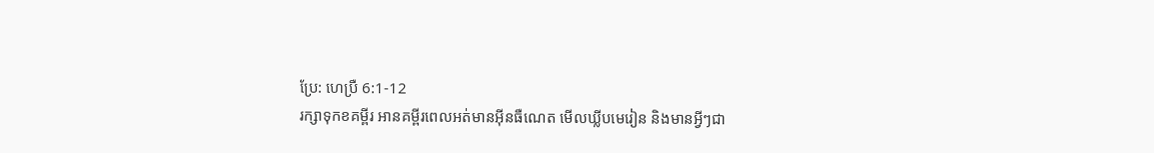ប្រែ: ហេប្រឺ 6:1-12
រក្សាទុកខគម្ពីរ អានគម្ពីរពេលអត់មានអ៊ីនធឺណេត មើលឃ្លីបមេរៀន និងមានអ្វីៗជា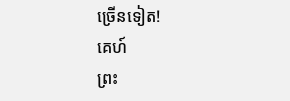ច្រើនទៀត!
គេហ៍
ព្រះ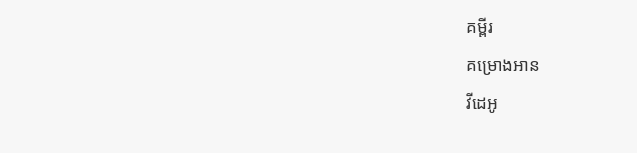គម្ពីរ
គម្រោងអាន
វីដេអូ